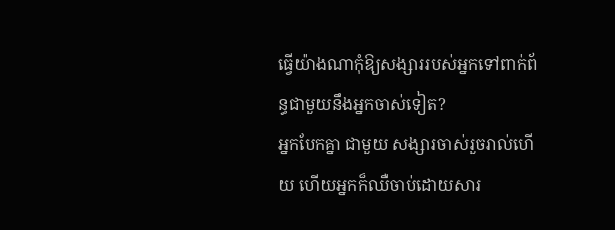ធ្វើយ៉ាងណាកុំឱ្យសង្សាររបស់អ្នកទៅពាក់ព័ន្ធជាមួយនឹងអ្នកចាស់ទៀត?
អ្នកបែកគ្នា ជាមួយ សង្សារចាស់រួចរាល់ហើយ ហើយអ្នកក៏ឈឺចាប់ដោយសារ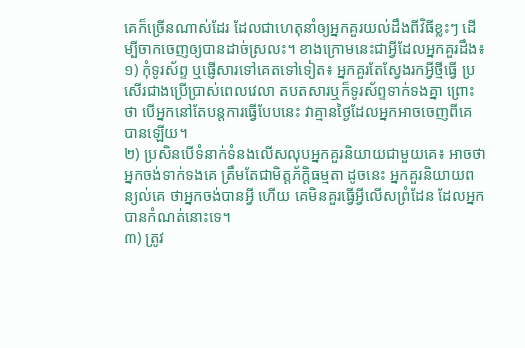គេក៏ច្រើនណាស់ដែរ ដែលជាហេតុនាំឲ្យអ្នកគួរយល់ដឹងពីវិធីខ្លះៗ ដើម្បីចាកចេញឲ្យបានដាច់ស្រលះ។ ខាងក្រោមនេះជាអ្វីដែលអ្នកគួរដឹង៖
១) កុំទូរស័ព្ទ ឬផ្ញើសារទៅគេតទៅទៀត៖ អ្នកគួរតែស្វែងរកអ្វីថ្មីធ្វើ ប្រសើរជាងប្រើប្រាស់ពេលវេលា តបតសារឬក៏ទូរស័ព្ទទាក់ទងគ្នា ព្រោះថា បើអ្នកនៅតែបន្តការធ្វើបែបនេះ វាគ្មានថ្ងៃដែលអ្នកអាចចេញពីគេបានឡើយ។
២) ប្រសិនបើទំនាក់ទំនងលើសលុបអ្នកគួរនិយាយជាមួយគេ៖ អាចថា អ្នកចង់ទាក់ទងគេ ត្រឹមតែជាមិត្តភ័ក្ដិធម្មតា ដូចនេះ អ្នកគួរនិយាយពន្យល់គេ ថាអ្នកចង់បានអ្វី ហើយ គេមិនគួរធ្វើអ្វីលើសព្រំដែន ដែលអ្នកបានកំណត់នោះទេ។
៣) ត្រូវ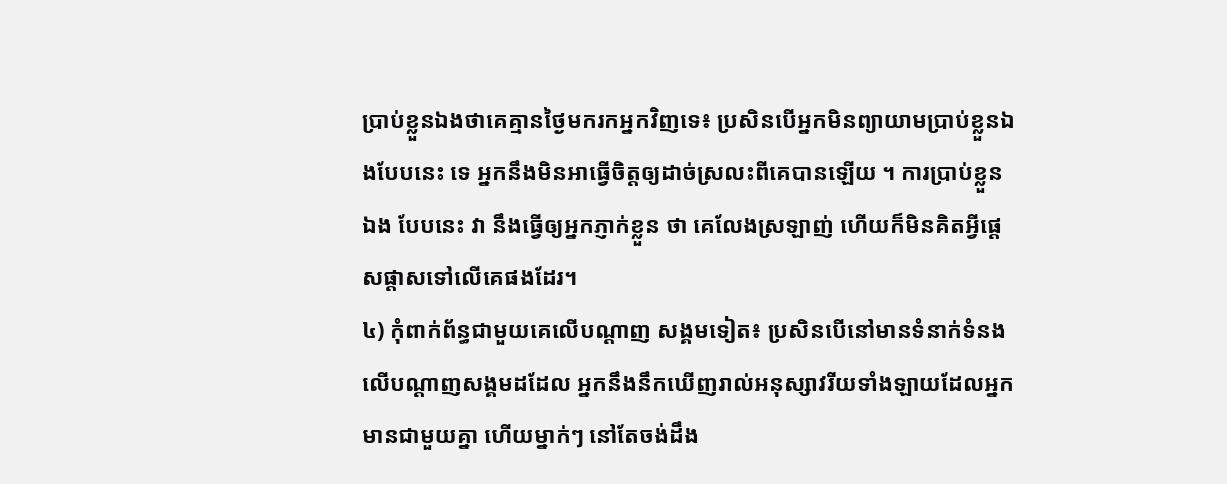ប្រាប់ខ្លួនឯងថាគេគ្មានថ្ងៃមករកអ្នកវិញទេ៖ ប្រសិនបើអ្នកមិនព្យាយាមប្រាប់ខ្លួនឯងបែបនេះ ទេ អ្នកនឹងមិនអាធ្វើចិត្តឲ្យដាច់ស្រលះពីគេបានឡើយ ។ ការប្រាប់ខ្លួន ឯង បែបនេះ វា នឹងធ្វើឲ្យអ្នកភ្ញាក់ខ្លួន ថា គេលែងស្រឡាញ់ ហើយក៏មិនគិតអ្វីផ្ដេសផ្ដាសទៅលើគេផងដែរ។
៤) កុំពាក់ព័ន្ធជាមួយគេលើបណ្ដាញ សង្គមទៀត៖ ប្រសិនបើនៅមានទំនាក់ទំនង លើបណ្ដាញសង្គមដដែល អ្នកនឹងនឹកឃើញរាល់អនុស្សាវរីយទាំងឡាយដែលអ្នកមានជាមួយគ្នា ហើយម្នាក់ៗ នៅតែចង់ដឹង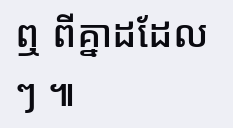ឮ ពីគ្នាដដែលៗ ៕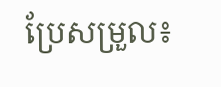ប្រែសម្រួល៖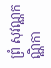ព្រំ សុវណ្ណកណ្ណិកា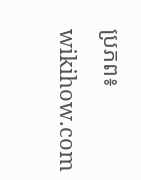ប្រភព៖ wikihow.com